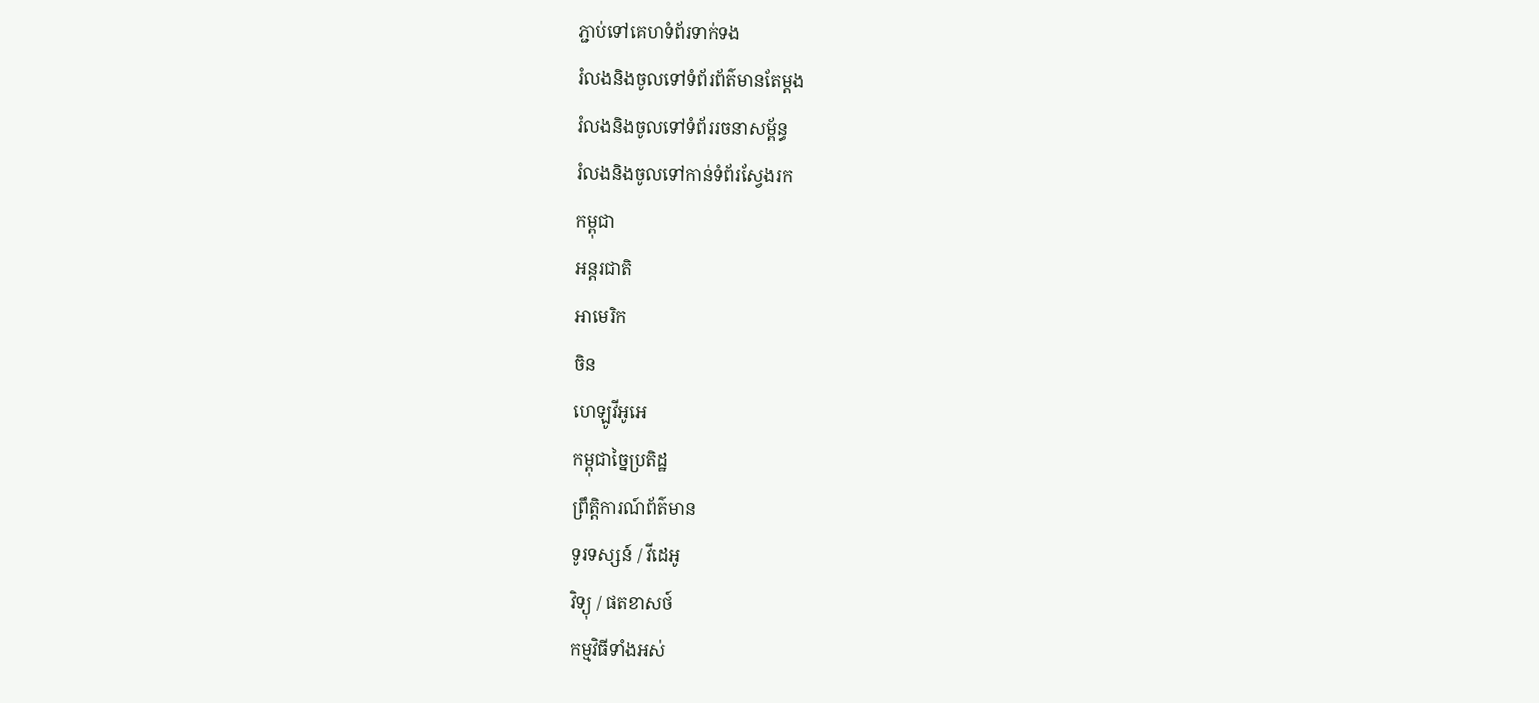ភ្ជាប់ទៅគេហទំព័រទាក់ទង
រំលងនិងចូលទៅទំព័រព័ត៌មានតែម្តង
រំលងនិងចូលទៅទំព័ររចនាសម្ព័ន្ធ
រំលងនិងចូលទៅកាន់ទំព័រស្វែងរក
កម្ពុជា
អន្តរជាតិ
អាមេរិក
ចិន
ហេឡូវីអូអេ
កម្ពុជាច្នៃប្រតិដ្ឋ
ព្រឹត្តិការណ៍ព័ត៌មាន
ទូរទស្សន៍ / វីដេអូ
វិទ្យុ / ផតខាសថ៍
កម្មវិធីទាំងអស់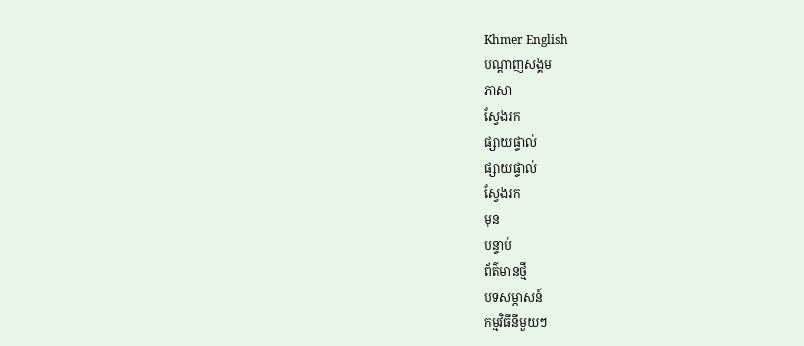Khmer English
បណ្តាញសង្គម
ភាសា
ស្វែងរក
ផ្សាយផ្ទាល់
ផ្សាយផ្ទាល់
ស្វែងរក
មុន
បន្ទាប់
ព័ត៌មានថ្មី
បទសម្ភាសន៍
កម្មវិធីនីមួយៗ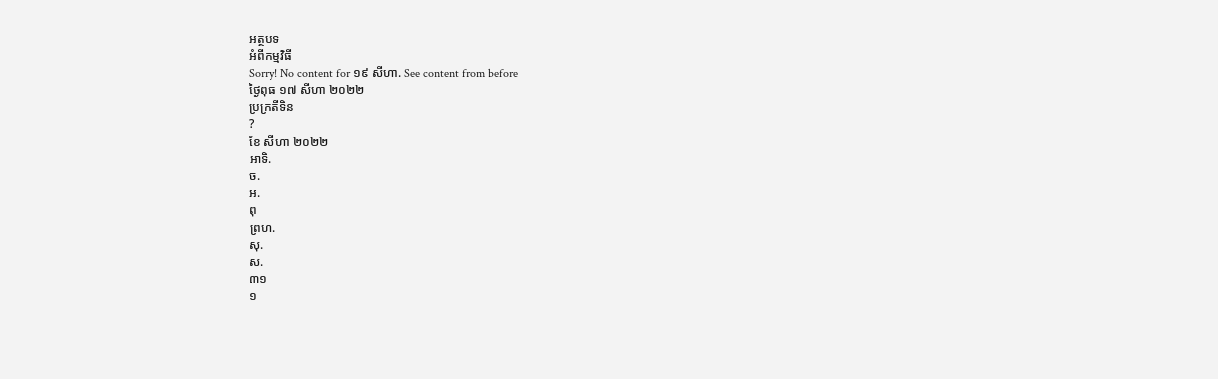អត្ថបទ
អំពីកម្មវិធី
Sorry! No content for ១៩ សីហា. See content from before
ថ្ងៃពុធ ១៧ សីហា ២០២២
ប្រក្រតីទិន
?
ខែ សីហា ២០២២
អាទិ.
ច.
អ.
ពុ
ព្រហ.
សុ.
ស.
៣១
១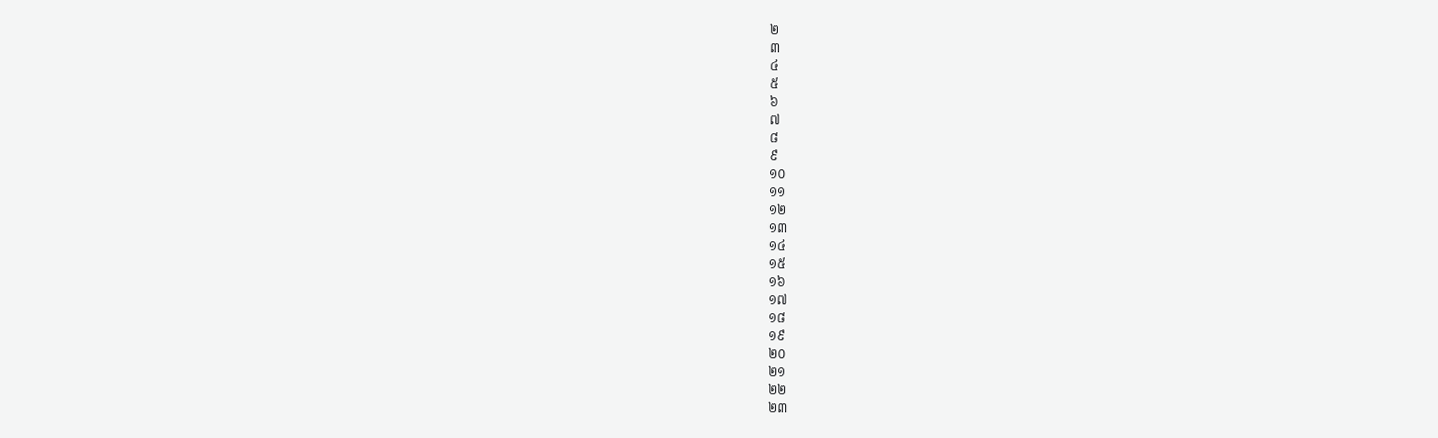២
៣
៤
៥
៦
៧
៨
៩
១០
១១
១២
១៣
១៤
១៥
១៦
១៧
១៨
១៩
២០
២១
២២
២៣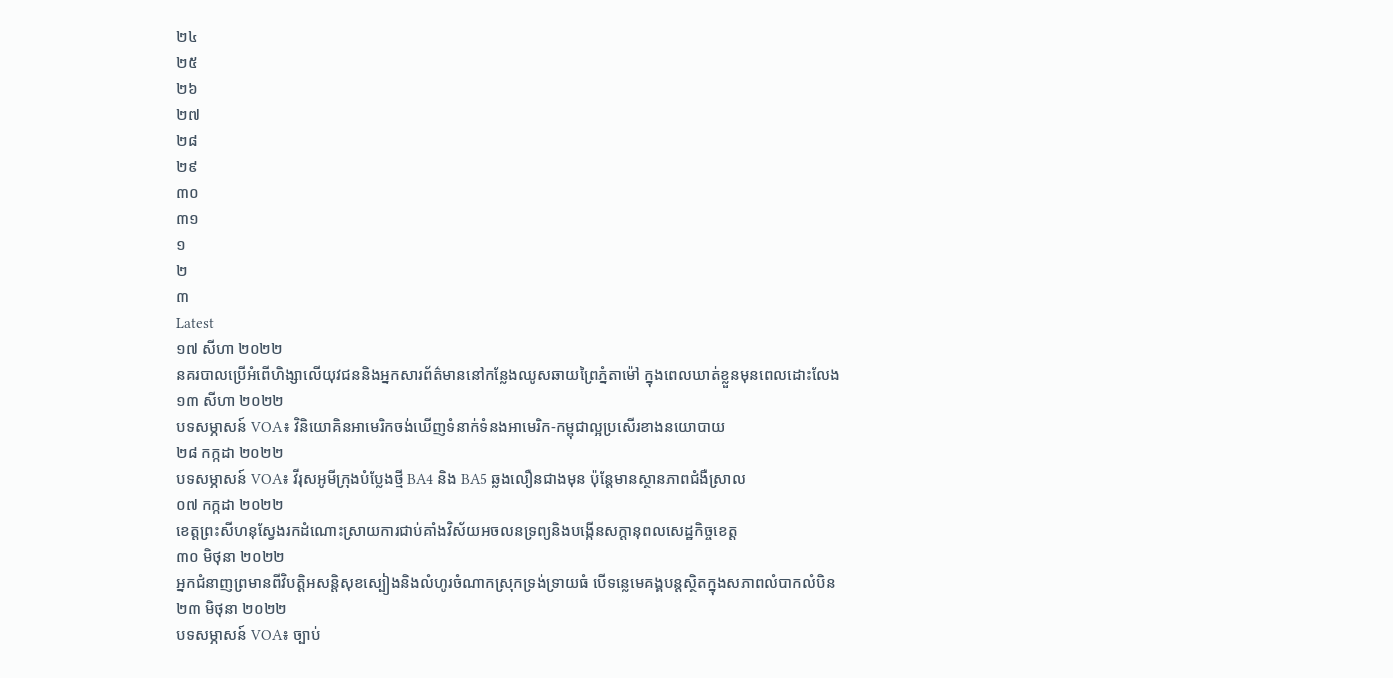២៤
២៥
២៦
២៧
២៨
២៩
៣០
៣១
១
២
៣
Latest
១៧ សីហា ២០២២
នគរបាលប្រើអំពើហិង្សាលើយុវជននិងអ្នកសារព័ត៌មាននៅកន្លែងឈូសឆាយព្រៃភ្នំតាម៉ៅ ក្នុងពេលឃាត់ខ្លួនមុនពេលដោះលែង
១៣ សីហា ២០២២
បទសម្ភាសន៍ VOA៖ វិនិយោគិនអាមេរិកចង់ឃើញទំនាក់ទំនងអាមេរិក-កម្ពុជាល្អប្រសើរខាងនយោបាយ
២៨ កក្កដា ២០២២
បទសម្ភាសន៍ VOA៖ វីរុសអូមីក្រុងបំប្លែងថ្មី BA4 និង BA5 ឆ្លងលឿនជាងមុន ប៉ុន្តែមានស្ថានភាពជំងឺស្រាល
០៧ កក្កដា ២០២២
ខេត្តព្រះសីហនុស្វែងរកដំណោះស្រាយការជាប់គាំងវិស័យអចលនទ្រព្យនិងបង្កើនសក្តានុពលសេដ្ឋកិច្ចខេត្ត
៣០ មិថុនា ២០២២
អ្នកជំនាញព្រមានពីវិបត្តិអសន្ដិសុខស្បៀងនិងលំហូរចំណាកស្រុកទ្រង់ទ្រាយធំ បើទន្លេមេគង្គបន្តស្ថិតក្នុងសភាពលំបាកលំបិន
២៣ មិថុនា ២០២២
បទសម្ភាសន៍ VOA៖ ច្បាប់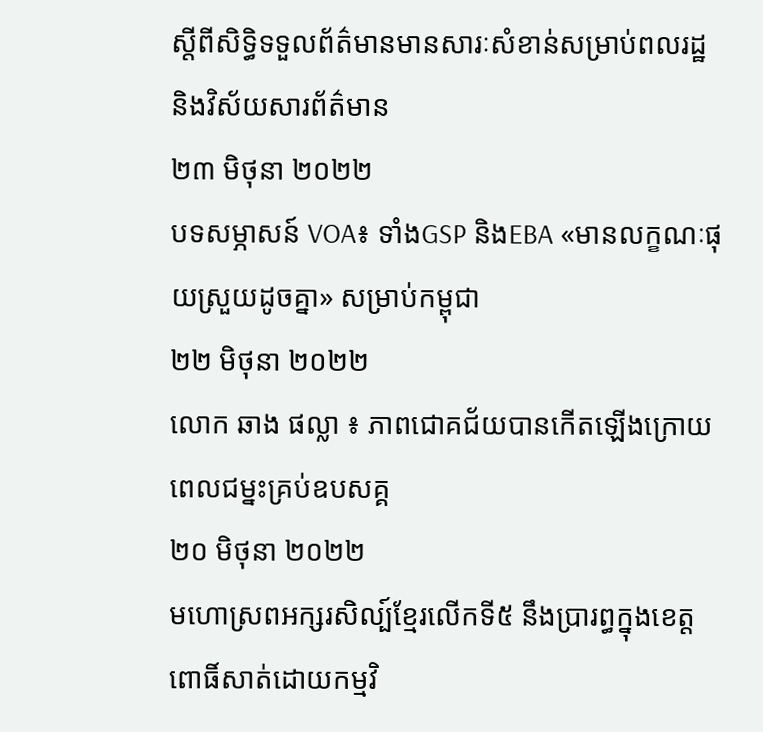ស្តីពីសិទ្ធិទទួលព័ត៌មានមានសារៈសំខាន់សម្រាប់ពលរដ្ឋ និងវិស័យសារព័ត៌មាន
២៣ មិថុនា ២០២២
បទសម្ភាសន៍ VOA៖ ទាំងGSP និងEBA «មានលក្ខណៈផុយស្រួយដូចគ្នា» សម្រាប់កម្ពុជា
២២ មិថុនា ២០២២
លោក ឆាង ផល្លា ៖ ភាពជោគជ័យបានកើតឡើងក្រោយពេលជម្នះគ្រប់ឧបសគ្គ
២០ មិថុនា ២០២២
មហោស្រពអក្សរសិល្ប៍ខ្មែរលើកទី៥ នឹងប្រារព្ធក្នុងខេត្តពោធិ៍សាត់ដោយកម្មវិ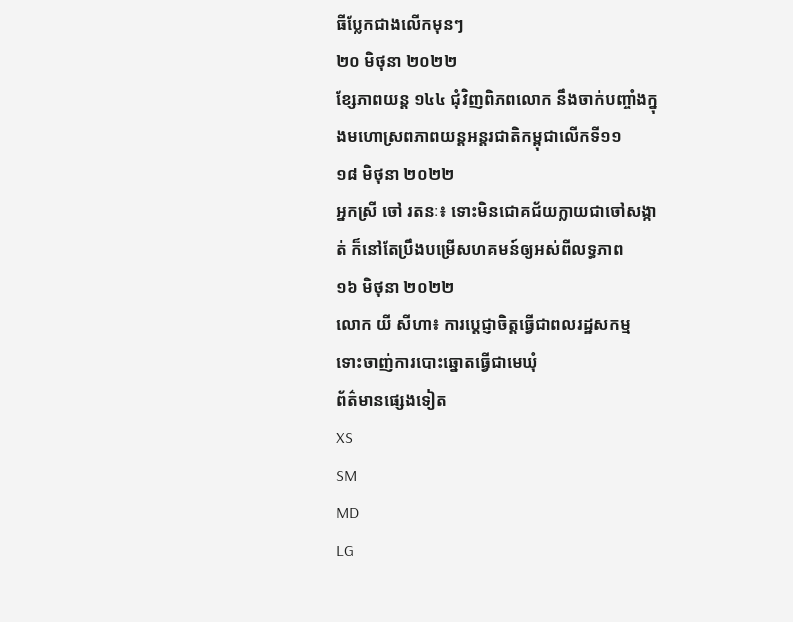ធីប្លែកជាងលើកមុនៗ
២០ មិថុនា ២០២២
ខ្សែភាពយន្ត ១៤៤ ជុំវិញពិភពលោក នឹងចាក់បញ្ចាំងក្នុងមហោស្រពភាពយន្តអន្តរជាតិកម្ពុជាលើកទី១១
១៨ មិថុនា ២០២២
អ្នកស្រី ចៅ រតនៈ៖ ទោះមិនជោគជ័យក្លាយជាចៅសង្កាត់ ក៏នៅតែប្រឹងបម្រើសហគមន៍ឲ្យអស់ពីលទ្ធភាព
១៦ មិថុនា ២០២២
លោក យី សីហា៖ ការប្តេជ្ញាចិត្តធ្វើជាពលរដ្ឋសកម្ម ទោះចាញ់ការបោះឆ្នោតធ្វើជាមេឃុំ
ព័ត៌មានផ្សេងទៀត
XS
SM
MD
LG